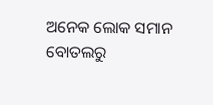ଅନେକ ଲୋକ ସମାନ ବୋତଲରୁ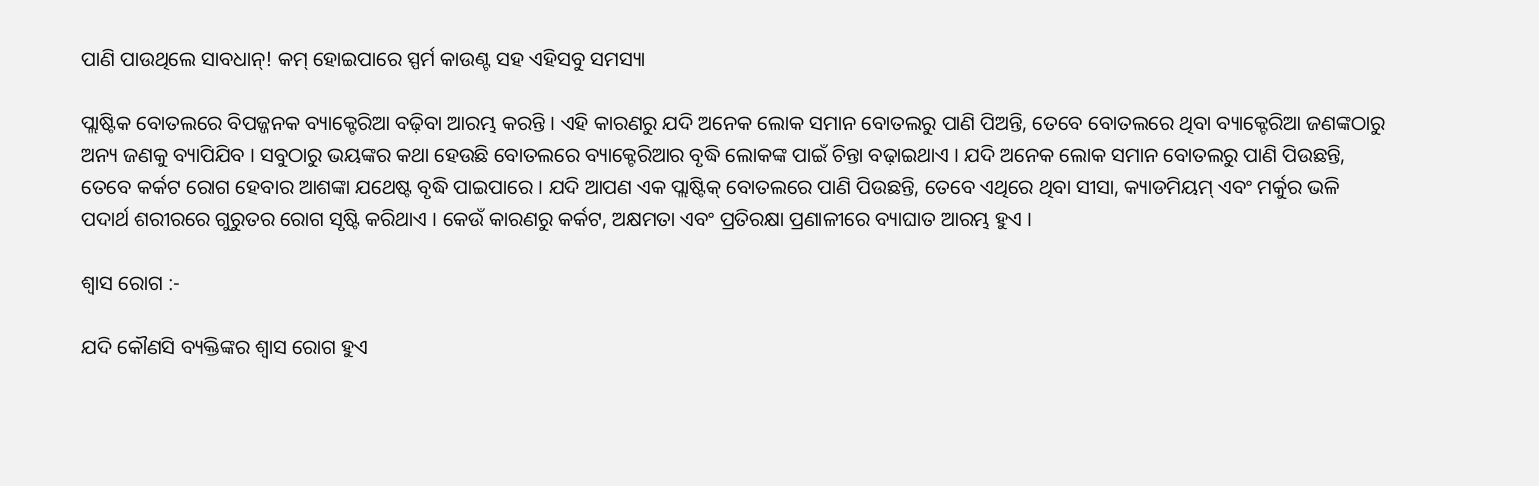ପାଣି ପାଉଥିଲେ ସାବଧାନ୍! କମ୍ ହୋଇପାରେ ସ୍ପର୍ମ କାଉଣ୍ଟ ସହ ଏହିସବୁ ସମସ୍ୟା

ପ୍ଲାଷ୍ଟିକ ବୋତଲରେ ବିପଜ୍ଜନକ ବ୍ୟାକ୍ଟେରିଆ ବଢ଼ିବା ଆରମ୍ଭ କରନ୍ତି । ଏହି କାରଣରୁ ଯଦି ଅନେକ ଲୋକ ସମାନ ବୋତଲରୁ ପାଣି ପିଅନ୍ତି, ତେବେ ବୋତଲରେ ଥିବା ବ୍ୟାକ୍ଟେରିଆ ଜଣଙ୍କଠାରୁ ଅନ୍ୟ ଜଣକୁ ବ୍ୟାପିଯିବ । ସବୁଠାରୁ ଭୟଙ୍କର କଥା ହେଉଛି ବୋତଲରେ ବ୍ୟାକ୍ଟେରିଆର ବୃଦ୍ଧି ଲୋକଙ୍କ ପାଇଁ ଚିନ୍ତା ବଢ଼ାଇଥାଏ । ଯଦି ଅନେକ ଲୋକ ସମାନ ବୋତଲରୁ ପାଣି ପିଉଛନ୍ତି, ତେବେ କର୍କଟ ରୋଗ ହେବାର ଆଶଙ୍କା ଯଥେଷ୍ଟ ବୃଦ୍ଧି ପାଇପାରେ । ଯଦି ଆପଣ ଏକ ପ୍ଲାଷ୍ଟିକ୍ ବୋତଲରେ ପାଣି ପିଉଛନ୍ତି, ତେବେ ଏଥିରେ ଥିବା ସୀସା, କ୍ୟାଡମିୟମ୍ ଏବଂ ମର୍କୁର ଭଳି ପଦାର୍ଥ ଶରୀରରେ ଗୁରୁତର ରୋଗ ସୃଷ୍ଟି କରିଥାଏ । କେଉଁ କାରଣରୁ କର୍କଟ, ଅକ୍ଷମତା ଏବଂ ପ୍ରତିରକ୍ଷା ପ୍ରଣାଳୀରେ ବ୍ୟାଘାତ ଆରମ୍ଭ ହୁଏ ।

ଶ୍ୱାସ ରୋଗ :-

ଯଦି କୌଣସି ବ୍ୟକ୍ତିଙ୍କର ଶ୍ୱାସ ରୋଗ ହୁଏ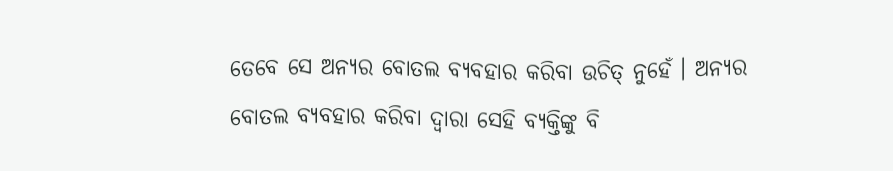ତେବେ ସେ ଅନ୍ୟର ବୋତଲ ବ୍ୟବହାର କରିବା ଉଚିତ୍ ନୁହେଁ । ଅନ୍ୟର ବୋତଲ ବ୍ୟବହାର କରିବା ଦ୍ୱାରା ସେହି ବ୍ୟକ୍ତିଙ୍କୁ ବି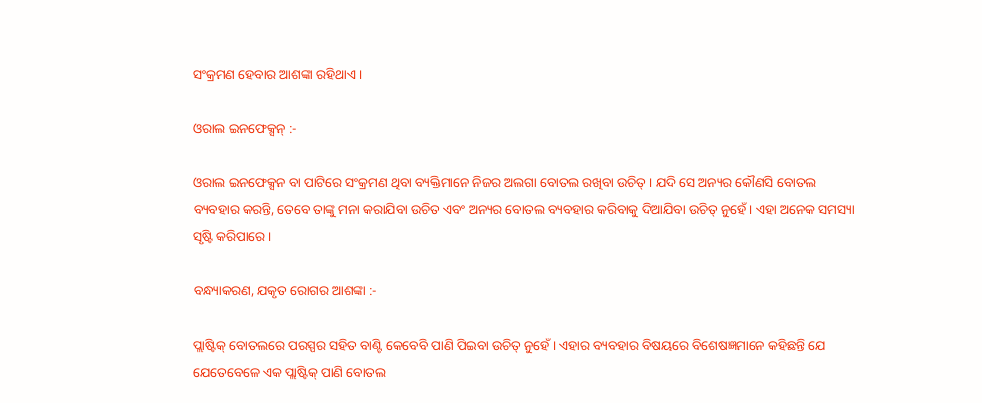ସଂକ୍ରମଣ ହେବାର ଆଶଙ୍କା ରହିଥାଏ ।

ଓରାଲ ଇନଫେକ୍ସନ୍ :-

ଓରାଲ ଇନଫେକ୍ସନ ବା ପାଟିରେ ସଂକ୍ରମଣ ଥିବା ବ୍ୟକ୍ତିମାନେ ନିଜର ଅଲଗା ବୋତଲ ରଖିବା ଉଚିତ୍ । ଯଦି ସେ ଅନ୍ୟର କୌଣସି ବୋତଲ ବ୍ୟବହାର କରନ୍ତି, ତେବେ ତାଙ୍କୁ ମନା କରାଯିବା ଉଚିତ ଏବଂ ଅନ୍ୟର ବୋତଲ ବ୍ୟବହାର କରିବାକୁ ଦିଆଯିବା ଉଚିତ୍ ନୁହେଁ । ଏହା ଅନେକ ସମସ୍ୟା ସୃଷ୍ଟି କରିପାରେ ।

ବନ୍ଧ୍ୟାକରଣ, ଯକୃତ ରୋଗର ଆଶଙ୍କା :-

ପ୍ଲାଷ୍ଟିକ୍ ବୋତଲରେ ପରସ୍ପର ସହିତ ବାଣ୍ଟି କେବେବି ପାଣି ପିଇବା ଉଚିତ୍ ନୁହେଁ । ଏହାର ବ୍ୟବହାର ବିଷୟରେ ବିଶେଷଜ୍ଞମାନେ କହିଛନ୍ତି ଯେ ଯେତେବେଳେ ଏକ ପ୍ଲାଷ୍ଟିକ୍ ପାଣି ବୋତଲ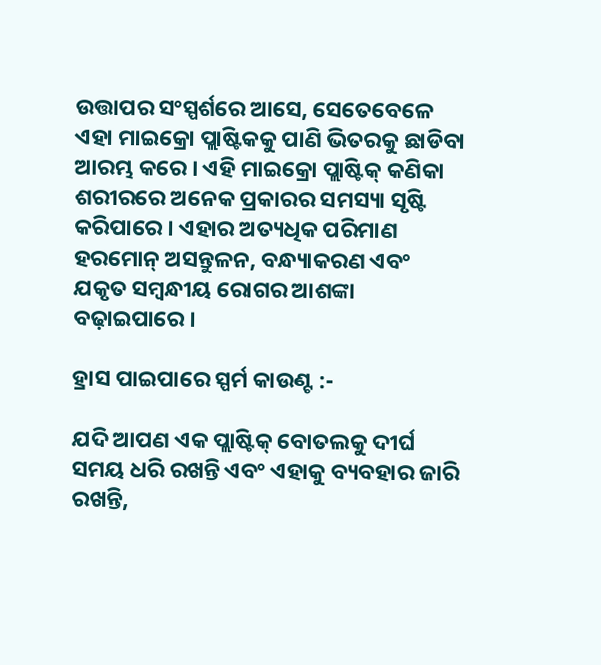ଉତ୍ତାପର ସଂସ୍ପର୍ଶରେ ଆସେ, ସେତେବେଳେ ଏହା ମାଇକ୍ରୋ ପ୍ଲାଷ୍ଟିକକୁ ପାଣି ଭିତରକୁ ଛାଡିବା ଆରମ୍ଭ କରେ । ଏହି ମାଇକ୍ରୋ ପ୍ଲାଷ୍ଟିକ୍ କଣିକା ଶରୀରରେ ଅନେକ ପ୍ରକାରର ସମସ୍ୟା ସୃଷ୍ଟି କରିପାରେ । ଏହାର ଅତ୍ୟଧିକ ପରିମାଣ ହରମୋନ୍ ଅସନ୍ତୁଳନ, ବନ୍ଧ୍ୟାକରଣ ଏବଂ ଯକୃତ ସମ୍ବନ୍ଧୀୟ ରୋଗର ଆଶଙ୍କା ବଢ଼ାଇପାରେ ।

ହ୍ରାସ ପାଇପାରେ ସ୍ପର୍ମ କାଉଣ୍ଟ :-

ଯଦି ଆପଣ ଏକ ପ୍ଲାଷ୍ଟିକ୍ ବୋତଲକୁ ଦୀର୍ଘ ସମୟ ଧରି ରଖନ୍ତି ଏବଂ ଏହାକୁ ବ୍ୟବହାର ଜାରି ରଖନ୍ତି,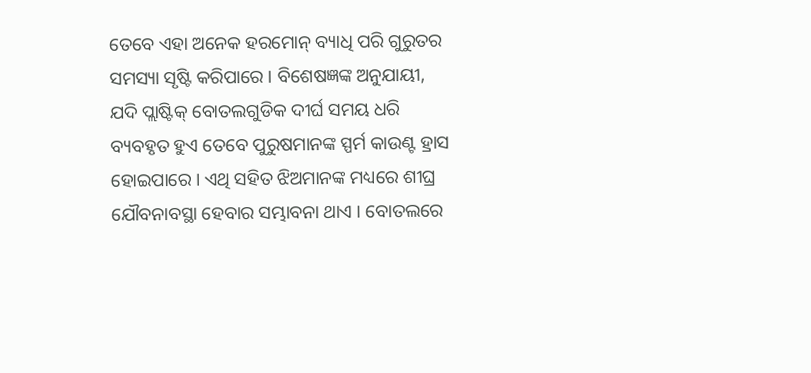ତେବେ ଏହା ଅନେକ ହରମୋନ୍ ବ୍ୟାଧି ପରି ଗୁରୁତର ସମସ୍ୟା ସୃଷ୍ଟି କରିପାରେ । ବିଶେଷଜ୍ଞଙ୍କ ଅନୁଯାୟୀ, ଯଦି ପ୍ଲାଷ୍ଟିକ୍ ବୋତଲଗୁଡିକ ଦୀର୍ଘ ସମୟ ଧରି ବ୍ୟବହୃତ ହୁଏ ତେବେ ପୁରୁଷମାନଙ୍କ ସ୍ପର୍ମ କାଉଣ୍ଟ ହ୍ରାସ ହୋଇପାରେ । ଏଥି ସହିତ ଝିଅମାନଙ୍କ ମଧ୍ୟରେ ଶୀଘ୍ର ଯୌବନାବସ୍ଥା ହେବାର ସମ୍ଭାବନା ଥାଏ । ବୋତଲରେ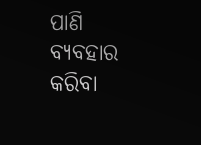ପାଣି ବ୍ୟବହାର କରିବା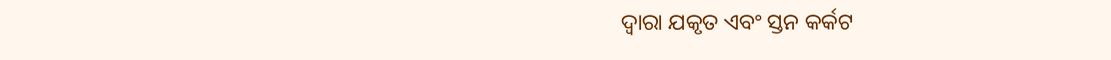ଦ୍ୱାରା ଯକୃତ ଏବଂ ସ୍ତନ କର୍କଟ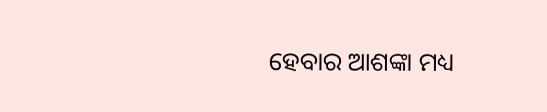ହେବାର ଆଶଙ୍କା ମଧ୍ୟ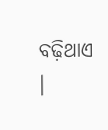ବଢ଼ିଥାଏ ।